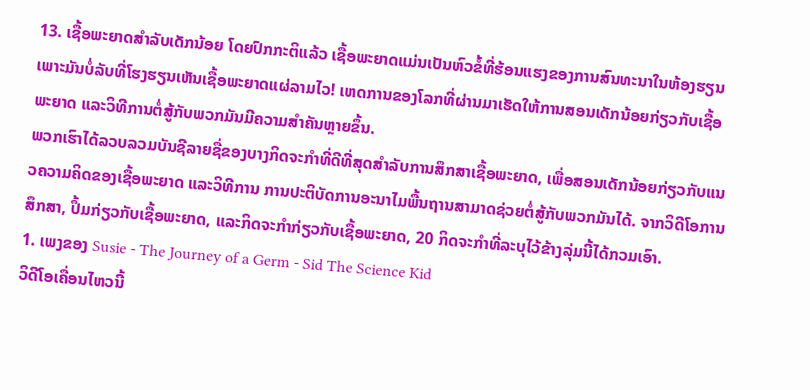13. ເຊື້ອພະຍາດສໍາລັບເດັກນ້ອຍ ໂດຍປົກກະຕິແລ້ວ ເຊື້ອພະຍາດແມ່ນເປັນຫົວຂໍ້ທີ່ຮ້ອນແຮງຂອງການສົນທະນາໃນຫ້ອງຮຽນ ເພາະມັນບໍ່ລັບທີ່ໂຮງຮຽນເຫັນເຊື້ອພະຍາດແຜ່ລາມໄວ! ເຫດການຂອງໂລກທີ່ຜ່ານມາເຮັດໃຫ້ການສອນເດັກນ້ອຍກ່ຽວກັບເຊື້ອພະຍາດ ແລະວິທີການຕໍ່ສູ້ກັບພວກມັນມີຄວາມສໍາຄັນຫຼາຍຂຶ້ນ.
ພວກເຮົາໄດ້ລວບລວມບັນຊີລາຍຊື່ຂອງບາງກິດຈະກໍາທີ່ດີທີ່ສຸດສໍາລັບການສຶກສາເຊື້ອພະຍາດ, ເພື່ອສອນເດັກນ້ອຍກ່ຽວກັບແນວຄວາມຄິດຂອງເຊື້ອພະຍາດ ແລະວິທີການ ການປະຕິບັດການອະນາໄມພື້ນຖານສາມາດຊ່ວຍຕໍ່ສູ້ກັບພວກມັນໄດ້. ຈາກວິດີໂອການສຶກສາ, ປຶ້ມກ່ຽວກັບເຊື້ອພະຍາດ, ແລະກິດຈະກໍາກ່ຽວກັບເຊື້ອພະຍາດ, 20 ກິດຈະກໍາທີ່ລະບຸໄວ້ຂ້າງລຸ່ມນີ້ໄດ້ກວມເອົາ.
1. ເພງຂອງ Susie - The Journey of a Germ - Sid The Science Kid
ວິດີໂອເຄື່ອນໄຫວນີ້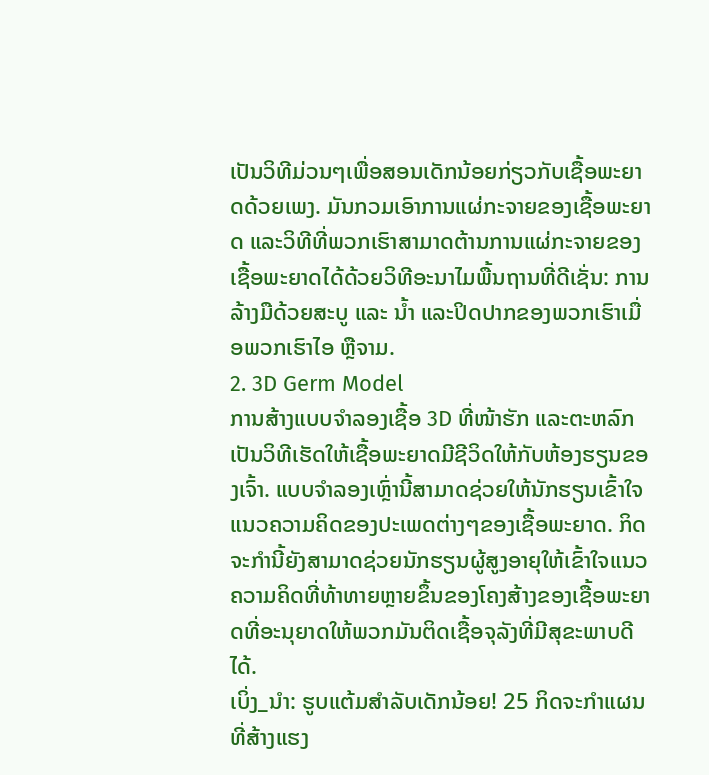ເປັນວິທີມ່ວນໆເພື່ອສອນເດັກນ້ອຍກ່ຽວກັບເຊື້ອພະຍາດດ້ວຍເພງ. ມັນກວມເອົາການແຜ່ກະຈາຍຂອງເຊື້ອພະຍາດ ແລະວິທີທີ່ພວກເຮົາສາມາດຕ້ານການແຜ່ກະຈາຍຂອງເຊື້ອພະຍາດໄດ້ດ້ວຍວິທີອະນາໄມພື້ນຖານທີ່ດີເຊັ່ນ: ການລ້າງມືດ້ວຍສະບູ ແລະ ນໍ້າ ແລະປິດປາກຂອງພວກເຮົາເມື່ອພວກເຮົາໄອ ຫຼືຈາມ.
2. 3D Germ Model
ການສ້າງແບບຈໍາລອງເຊື້ອ 3D ທີ່ໜ້າຮັກ ແລະຕະຫລົກເປັນວິທີເຮັດໃຫ້ເຊື້ອພະຍາດມີຊີວິດໃຫ້ກັບຫ້ອງຮຽນຂອງເຈົ້າ. ແບບຈໍາລອງເຫຼົ່ານີ້ສາມາດຊ່ວຍໃຫ້ນັກຮຽນເຂົ້າໃຈແນວຄວາມຄິດຂອງປະເພດຕ່າງໆຂອງເຊື້ອພະຍາດ. ກິດຈະກຳນີ້ຍັງສາມາດຊ່ວຍນັກຮຽນຜູ້ສູງອາຍຸໃຫ້ເຂົ້າໃຈແນວຄວາມຄິດທີ່ທ້າທາຍຫຼາຍຂຶ້ນຂອງໂຄງສ້າງຂອງເຊື້ອພະຍາດທີ່ອະນຸຍາດໃຫ້ພວກມັນຕິດເຊື້ອຈຸລັງທີ່ມີສຸຂະພາບດີໄດ້.
ເບິ່ງ_ນຳ: ຮູບແຕ້ມສຳລັບເດັກນ້ອຍ! 25 ກິດຈະກຳແຜນທີ່ສ້າງແຮງ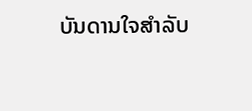ບັນດານໃຈສຳລັບ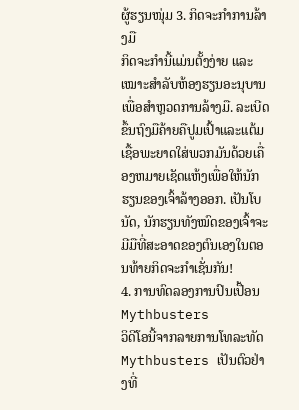ຜູ້ຮຽນໜຸ່ມ 3. ກິດຈະກຳການລ້າງມື
ກິດຈະກຳນີ້ແມ່ນຕັ້ງງ່າຍ ແລະ ເໝາະສຳລັບຫ້ອງຮຽນອະນຸບານເພື່ອສຳຫຼວດການລ້າງມື. ລະເບີດຂຶ້ນຖົງມືຄ້າຍຄືປູມເປົ້າແລະແຕ້ມເຊື້ອພະຍາດໃສ່ພວກມັນດ້ວຍເຄື່ອງຫມາຍເຊັດແຫ້ງເພື່ອໃຫ້ນັກຮຽນຂອງເຈົ້າລ້າງອອກ. ເປັນໂບນັດ, ນັກຮຽນທັງໝົດຂອງເຈົ້າຈະມີມືທີ່ສະອາດຂອງຕົນເອງໃນຕອນທ້າຍກິດຈະກຳເຊັ່ນກັນ!
4. ການທົດລອງການປົນເປື້ອນ Mythbusters
ວິດີໂອນີ້ຈາກລາຍການໂທລະທັດ Mythbusters ເປັນຕົວຢ່າງທີ່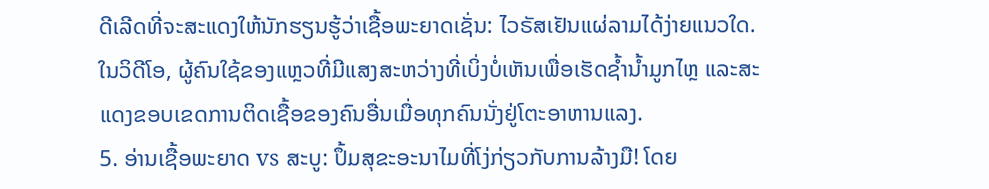ດີເລີດທີ່ຈະສະແດງໃຫ້ນັກຮຽນຮູ້ວ່າເຊື້ອພະຍາດເຊັ່ນ: ໄວຣັສເຢັນແຜ່ລາມໄດ້ງ່າຍແນວໃດ. ໃນວິດີໂອ, ຜູ້ຄົນໃຊ້ຂອງແຫຼວທີ່ມີແສງສະຫວ່າງທີ່ເບິ່ງບໍ່ເຫັນເພື່ອເຮັດຊ້ຳນໍ້າມູກໄຫຼ ແລະສະແດງຂອບເຂດການຕິດເຊື້ອຂອງຄົນອື່ນເມື່ອທຸກຄົນນັ່ງຢູ່ໂຕະອາຫານແລງ.
5. ອ່ານເຊື້ອພະຍາດ vs ສະບູ: ປຶ້ມສຸຂະອະນາໄມທີ່ໂງ່ກ່ຽວກັບການລ້າງມື! ໂດຍ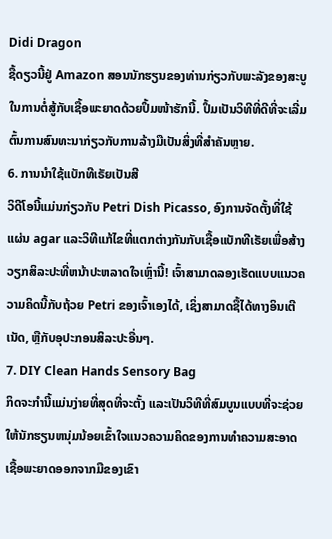Didi Dragon
ຊື້ດຽວນີ້ຢູ່ Amazon ສອນນັກຮຽນຂອງທ່ານກ່ຽວກັບພະລັງຂອງສະບູໃນການຕໍ່ສູ້ກັບເຊື້ອພະຍາດດ້ວຍປຶ້ມໜ້າຮັກນີ້. ປຶ້ມເປັນວິທີທີ່ດີທີ່ຈະເລີ່ມຕົ້ນການສົນທະນາກ່ຽວກັບການລ້າງມືເປັນສິ່ງທີ່ສຳຄັນຫຼາຍ.
6. ການນໍາໃຊ້ແບັກທີເຣັຍເປັນສີ
ວິດີໂອນີ້ແມ່ນກ່ຽວກັບ Petri Dish Picasso, ອົງການຈັດຕັ້ງທີ່ໃຊ້ແຜ່ນ agar ແລະວິທີແກ້ໄຂທີ່ແຕກຕ່າງກັນກັບເຊື້ອແບັກທີເຣັຍເພື່ອສ້າງວຽກສິລະປະທີ່ຫນ້າປະຫລາດໃຈເຫຼົ່ານີ້! ເຈົ້າສາມາດລອງເຮັດແບບແນວຄວາມຄິດນີ້ກັບຖ້ວຍ Petri ຂອງເຈົ້າເອງໄດ້, ເຊິ່ງສາມາດຊື້ໄດ້ທາງອິນເຕີເນັດ, ຫຼືກັບອຸປະກອນສິລະປະອື່ນໆ.
7. DIY Clean Hands Sensory Bag
ກິດຈະກຳນີ້ແມ່ນງ່າຍທີ່ສຸດທີ່ຈະຕັ້ງ ແລະເປັນວິທີທີ່ສົມບູນແບບທີ່ຈະຊ່ວຍໃຫ້ນັກຮຽນຫນຸ່ມນ້ອຍເຂົ້າໃຈແນວຄວາມຄິດຂອງການທໍາຄວາມສະອາດເຊື້ອພະຍາດອອກຈາກມືຂອງເຂົາ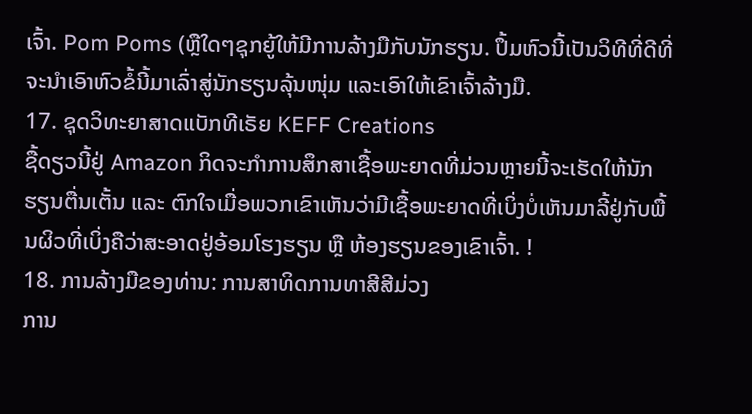ເຈົ້າ. Pom Poms (ຫຼືໃດໆຊຸກຍູ້ໃຫ້ມີການລ້າງມືກັບນັກຮຽນ. ປຶ້ມຫົວນີ້ເປັນວິທີທີ່ດີທີ່ຈະນຳເອົາຫົວຂໍ້ນີ້ມາເລົ່າສູ່ນັກຮຽນລຸ້ນໜຸ່ມ ແລະເອົາໃຫ້ເຂົາເຈົ້າລ້າງມື.
17. ຊຸດວິທະຍາສາດແບັກທີເຣັຍ KEFF Creations
ຊື້ດຽວນີ້ຢູ່ Amazon ກິດຈະກຳການສຶກສາເຊື້ອພະຍາດທີ່ມ່ວນຫຼາຍນີ້ຈະເຮັດໃຫ້ນັກຮຽນຕື່ນເຕັ້ນ ແລະ ຕົກໃຈເມື່ອພວກເຂົາເຫັນວ່າມີເຊື້ອພະຍາດທີ່ເບິ່ງບໍ່ເຫັນມາລີ້ຢູ່ກັບພື້ນຜິວທີ່ເບິ່ງຄືວ່າສະອາດຢູ່ອ້ອມໂຮງຮຽນ ຫຼື ຫ້ອງຮຽນຂອງເຂົາເຈົ້າ. !
18. ການລ້າງມືຂອງທ່ານ: ການສາທິດການທາສີສີມ່ວງ
ການ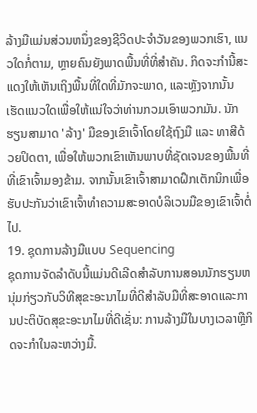ລ້າງມືແມ່ນສ່ວນຫນຶ່ງຂອງຊີວິດປະຈໍາວັນຂອງພວກເຮົາ, ແນວໃດກໍ່ຕາມ, ຫຼາຍຄົນຍັງພາດພື້ນທີ່ທີ່ສໍາຄັນ. ກິດຈະກໍານີ້ສະແດງໃຫ້ເຫັນເຖິງພື້ນທີ່ໃດທີ່ມັກຈະພາດ, ແລະຫຼັງຈາກນັ້ນເຮັດແນວໃດເພື່ອໃຫ້ແນ່ໃຈວ່າທ່ານກວມເອົາພວກມັນ. ນັກຮຽນສາມາດ 'ລ້າງ' ມືຂອງເຂົາເຈົ້າໂດຍໃຊ້ຖົງມື ແລະ ທາສີດ້ວຍປິດຕາ, ເພື່ອໃຫ້ພວກເຂົາເຫັນພາບທີ່ຊັດເຈນຂອງພື້ນທີ່ທີ່ເຂົາເຈົ້າມອງຂ້າມ. ຈາກນັ້ນເຂົາເຈົ້າສາມາດຝຶກເຕັກນິກເພື່ອຮັບປະກັນວ່າເຂົາເຈົ້າທໍາຄວາມສະອາດບໍລິເວນມືຂອງເຂົາເຈົ້າຕໍ່ໄປ.
19. ຊຸດການລ້າງມືແບບ Sequencing
ຊຸດການຈັດລໍາດັບນີ້ແມ່ນດີເລີດສໍາລັບການສອນນັກຮຽນຫນຸ່ມກ່ຽວກັບວິທີສຸຂະອະນາໄມທີ່ດີສໍາລັບມືທີ່ສະອາດແລະການປະຕິບັດສຸຂະອະນາໄມທີ່ດີເຊັ່ນ: ການລ້າງມືໃນບາງເວລາຫຼືກິດຈະກໍາໃນລະຫວ່າງມື້.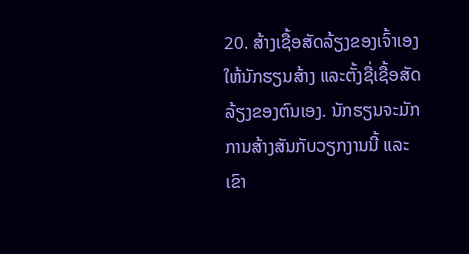20. ສ້າງເຊື້ອສັດລ້ຽງຂອງເຈົ້າເອງ
ໃຫ້ນັກຮຽນສ້າງ ແລະຕັ້ງຊື່ເຊື້ອສັດລ້ຽງຂອງຕົນເອງ. ນັກຮຽນຈະມັກການສ້າງສັນກັບວຽກງານນີ້ ແລະເຂົາ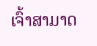ເຈົ້າສາມາດ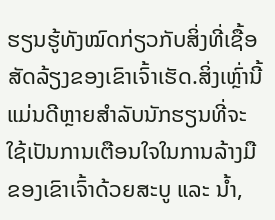ຮຽນຮູ້ທັງໝົດກ່ຽວກັບສິ່ງທີ່ເຊື້ອສັດລ້ຽງຂອງເຂົາເຈົ້າເຮັດ.ສິ່ງເຫຼົ່ານີ້ແມ່ນດີຫຼາຍສຳລັບນັກຮຽນທີ່ຈະໃຊ້ເປັນການເຕືອນໃຈໃນການລ້າງມືຂອງເຂົາເຈົ້າດ້ວຍສະບູ ແລະ ນໍ້າ,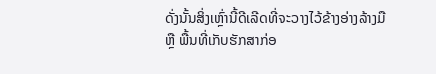ດັ່ງນັ້ນສິ່ງເຫຼົ່ານີ້ດີເລີດທີ່ຈະວາງໄວ້ຂ້າງອ່າງລ້າງມື ຫຼື ພື້ນທີ່ເກັບຮັກສາກ່ອ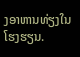ງອາຫານທ່ຽງໃນໂຮງຮຽນ.